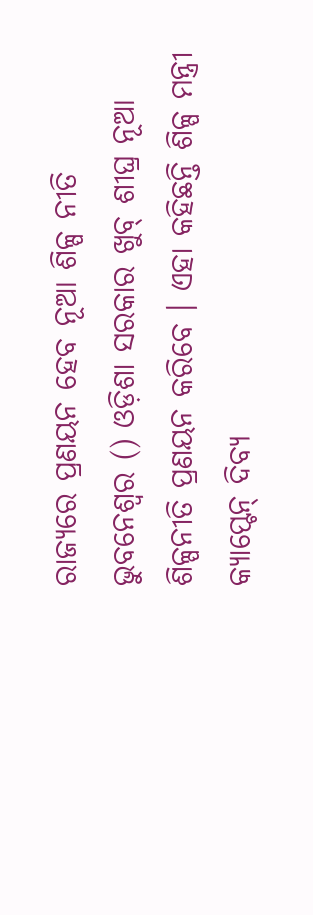ରାଜ୍ୟରେ ପ୍ରଣୟନ ହେବ ନୂଆ ଶିଳ୍ପ ନୀତି
ଭୁବନେଶ୍ୱର () ଓଡ଼ିଶା ସରକାର ଖୁବ୍ ଶୀଘ୍ର ନୂଆ ଶିଳ୍ପନୀତି ପ୍ରଣୟନ କରିବେ । ଏହା କହିଛନ୍ତି ଶିଳ୍ପ ମନ୍ତ୍ରୀ କ୍ୟାପ୍ଟେନ୍ ଦିବ୍ୟ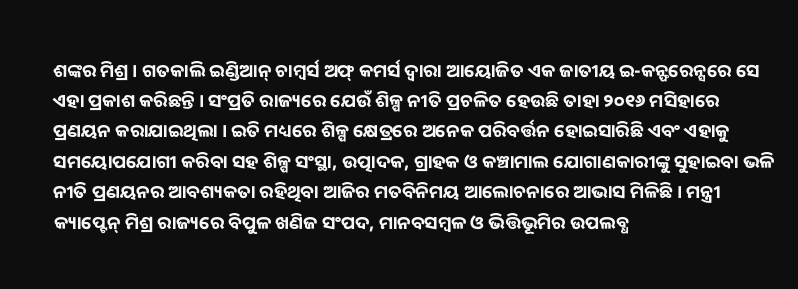ଶଙ୍କର ମିଶ୍ର । ଗତକାଲି ଇଣ୍ଡିଆନ୍ ଚାମ୍ବର୍ସ ଅଫ୍ କମର୍ସ ଦ୍ୱାରା ଆୟୋଜିତ ଏକ ଜାତୀୟ ଇ-କନ୍ଫରେନ୍ସରେ ସେ ଏହା ପ୍ରକାଶ କରିଛନ୍ତି । ସଂପ୍ରତି ରାଜ୍ୟରେ ଯେଉଁ ଶିଳ୍ପ ନୀତି ପ୍ରଚଳିତ ହେଉଛି ତାହା ୨୦୧୬ ମସିହାରେ ପ୍ରଣୟନ କରାଯାଇଥିଲା । ଇତି ମଧ୍ୟରେ ଶିଳ୍ପ କ୍ଷେତ୍ରରେ ଅନେକ ପରିବର୍ତ୍ତନ ହୋଇସାରିଛି ଏବଂ ଏହାକୁ ସମୟୋପଯୋଗୀ କରିବା ସହ ଶିଳ୍ପ ସଂସ୍ଥା, ଉତ୍ପାଦକ, ଗ୍ରାହକ ଓ କଞ୍ଚାମାଲ ଯୋଗାଣକାରୀଙ୍କୁ ସୁହାଇବା ଭଳି ନୀତି ପ୍ରଣୟନର ଆବଶ୍ୟକତା ରହିଥିବା ଆଜିର ମତବିନିମୟ ଆଲୋଚନାରେ ଆଭାସ ମିଳିଛି । ମନ୍ତ୍ରୀ କ୍ୟାପ୍ଟେନ୍ ମିଶ୍ର ରାଜ୍ୟରେ ବିପୁଳ ଖଣିଜ ସଂପଦ, ମାନବସମ୍ବଳ ଓ ଭିତ୍ତିଭୂମିର ଉପଲବ୍ଧ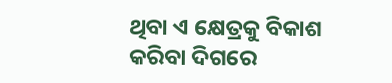ଥିବା ଏ କ୍ଷେତ୍ରକୁ ବିକାଶ କରିବା ଦିଗରେ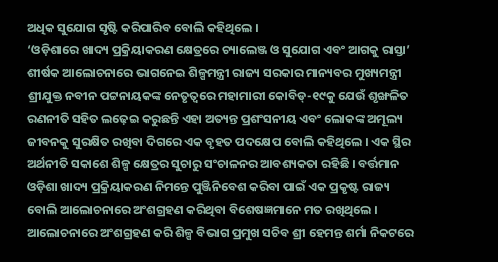ଅଧିକ ସୁଯୋଗ ସୃଷ୍ଟି କରିପାରିବ ବୋଲି କହିଥିଲେ ।
‘ଓଡ଼ିଶାରେ ଖାଦ୍ୟ ପ୍ରକ୍ରିୟାକରଣ କ୍ଷେତ୍ରରେ ଚ୍ୟାଲେଞ୍ଜ ଓ ସୁଯୋଗ ଏବଂ ଆଗକୁ ରାସ୍ତା’ ଶୀର୍ଷକ ଆଲୋଚନାରେ ଭାଗନେଇ ଶିଳ୍ପମନ୍ତ୍ରୀ ରାଜ୍ୟ ସରକାର ମାନ୍ୟବର ମୁଖ୍ୟମନ୍ତ୍ରୀ ଶ୍ରୀଯୁକ୍ତ ନବୀନ ପଟ୍ଟନାୟକଙ୍କ ନେତୃତ୍ୱରେ ମହାମାରୀ କୋବିଡ୍-୧୯କୁ ଯେଉଁ ଶୃଙ୍ଖଳିତ ରଣନୀତି ସହିତ ଲଢ଼େଇ କରୁଛନ୍ତି ଏହା ଅତ୍ୟନ୍ତ ପ୍ରଶଂସନୀୟ ଏବଂ ଲୋକଙ୍କ ଅମୂଲ୍ୟ ଜୀବନକୁ ସୁରକ୍ଷିତ ରଖିବା ଦିଗରେ ଏକ ବୃହତ ପଦକ୍ଷେପ ବୋଲି କହିଥିଲେ । ଏକ ସ୍ଥିର ଅର୍ଥନୀତି ସକାଶେ ଶିଳ୍ପ କ୍ଷେତ୍ରର ସୁଚାରୁ ସଂଚାଳନର ଆବଶ୍ୟକତା ରହିଛି । ବର୍ତ୍ତମାନ ଓଡ଼ିଶା ଖାଦ୍ୟ ପ୍ରକ୍ରିୟାକରଣ ନିମନ୍ତେ ପୁଞ୍ଜିନିବେଶ କରିବା ପାଇଁ ଏକ ପ୍ରକୃଷ୍ଟ ରାଜ୍ୟ ବୋଲି ଆଲୋଚନାରେ ଅଂଶଗ୍ରହଣ କରିଥିବା ବିଶେଷଜ୍ଞମାନେ ମତ ରଖିଥିଲେ ।
ଆଲୋଚନାରେ ଅଂଶଗ୍ରହଣ କରି ଶିଳ୍ପ ବିଭାଗ ପ୍ରମୁଖ ସଚିବ ଶ୍ରୀ ହେମନ୍ତ ଶର୍ମା ନିକଟରେ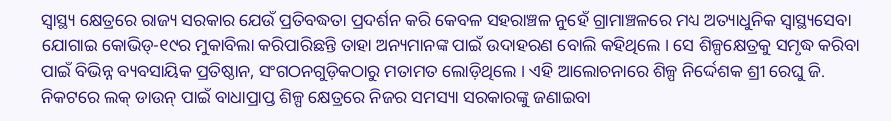ସ୍ୱାସ୍ଥ୍ୟ କ୍ଷେତ୍ରରେ ରାଜ୍ୟ ସରକାର ଯେଉଁ ପ୍ରତିବଦ୍ଧତା ପ୍ରଦର୍ଶନ କରି କେବଳ ସହରାଞ୍ଚଳ ନୁହେଁ ଗ୍ରାମାଞ୍ଚଳରେ ମଧ୍ୟ ଅତ୍ୟାଧୁନିକ ସ୍ୱାସ୍ଥ୍ୟସେବା ଯୋଗାଇ କୋଭିଡ୍-୧୯ର ମୁକାବିଲା କରିପାରିଛନ୍ତି ତାହା ଅନ୍ୟମାନଙ୍କ ପାଇଁ ଉଦାହରଣ ବୋଲି କହିଥିଲେ । ସେ ଶିଳ୍ପକ୍ଷେତ୍ରକୁ ସମୃଦ୍ଧ କରିବା ପାଇଁ ବିଭିନ୍ନ ବ୍ୟବସାୟିକ ପ୍ରତିଷ୍ଠାନ, ସଂଗଠନଗୁଡ଼ିକଠାରୁ ମତାମତ ଲୋଡ଼ିଥିଲେ । ଏହି ଆଲୋଚନାରେ ଶିଳ୍ପ ନିର୍ଦ୍ଦେଶକ ଶ୍ରୀ ରେଘୁ ଜି. ନିକଟରେ ଲକ୍ ଡାଉନ୍ ପାଇଁ ବାଧାପ୍ରାପ୍ତ ଶିଳ୍ପ କ୍ଷେତ୍ରରେ ନିଜର ସମସ୍ୟା ସରକାରଙ୍କୁ ଜଣାଇବା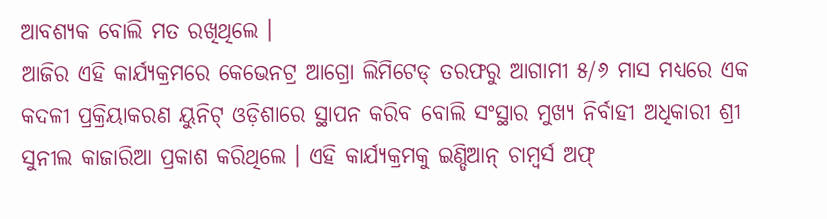ଆବଶ୍ୟକ ବୋଲି ମତ ରଖିଥିଲେ ।
ଆଜିର ଏହି କାର୍ଯ୍ୟକ୍ରମରେ କେଭେନଟ୍ର ଆଗ୍ରୋ ଲିମିଟେଡ୍ ତରଫରୁ ଆଗାମୀ ୫/୬ ମାସ ମଧ୍ୟରେ ଏକ କଦଳୀ ପ୍ରକ୍ରିୟାକରଣ ୟୁନିଟ୍ ଓଡ଼ିଶାରେ ସ୍ଥାପନ କରିବ ବୋଲି ସଂସ୍ଥାର ମୁଖ୍ୟ ନିର୍ବାହୀ ଅଧିକାରୀ ଶ୍ରୀ ସୁନୀଲ କାଜାରିଆ ପ୍ରକାଶ କରିଥିଲେ । ଏହି କାର୍ଯ୍ୟକ୍ରମକୁ ଇଣ୍ଡିଆନ୍ ଚାମ୍ବର୍ସ ଅଫ୍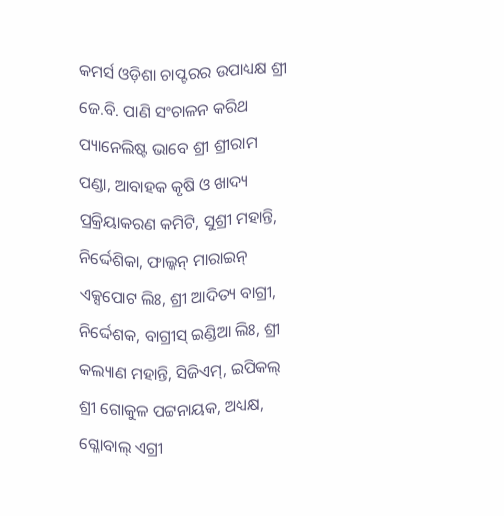କମର୍ସ ଓଡ଼ିଶା ଚାପ୍ଟରର ଉପାଧ୍ୟକ୍ଷ ଶ୍ରୀ ଜେ.ବି. ପାଣି ସଂଚାଳନ କରିଥ ପ୍ୟାନେଲିଷ୍ଟ ଭାବେ ଶ୍ରୀ ଶ୍ରୀରାମ ପଣ୍ଡା, ଆବାହକ କୃଷି ଓ ଖାଦ୍ୟ ପ୍ରକ୍ରିୟାକରଣ କମିଟି, ସୁଶ୍ରୀ ମହାନ୍ତି, ନିର୍ଦ୍ଦେଶିକା, ଫାଲ୍କନ୍ ମାରାଇନ୍ ଏକ୍ସପୋଟ ଲିଃ, ଶ୍ରୀ ଆଦିତ୍ୟ ବାଗ୍ରୀ, ନିର୍ଦ୍ଦେଶକ, ବାଗ୍ରୀସ୍ ଇଣ୍ଡିଆ ଲିଃ, ଶ୍ରୀ କଲ୍ୟାଣ ମହାନ୍ତି, ସିଜିଏମ୍, ଇପିକଲ୍ ଶ୍ରୀ ଗୋକୁଳ ପଟ୍ଟନାୟକ, ଅଧ୍ୟକ୍ଷ, ଗ୍ଳୋବାଲ୍ ଏଗ୍ରୀ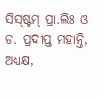ସିସ୍ଷ୍ଟମ୍ ପ୍ରା.ଲିଃ ଓ ଡ. ପ୍ରଦୀପ୍ତ ମହାନ୍ତି, ଅଧ୍ୟକ୍ଷ,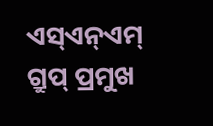ଏସ୍ଏନ୍ଏମ୍ ଗ୍ରୁପ୍ ପ୍ରମୁଖ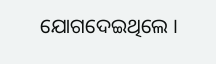ଯୋଗଦେଇଥିଲେ ।